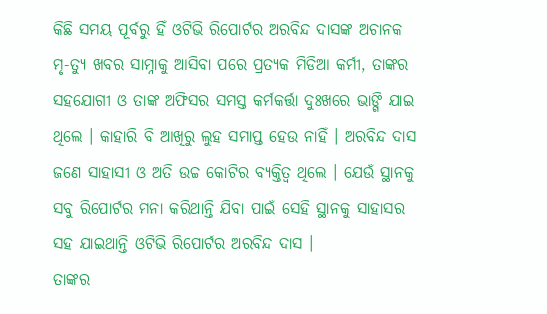କିଛି ସମୟ ପୂର୍ବରୁ ହିଁ ଓଟିଭି ରିପୋର୍ଟର ଅରବିନ୍ଦ ଦାସଙ୍କ ଅଚାନକ ମୃ-ତ୍ୟୁ ଖବର ସାମ୍ନାକୁ ଆସିବା ପରେ ପ୍ରତ୍ୟକ ମିଡିଆ କର୍ମୀ, ତାଙ୍କର ସହଯୋଗୀ ଓ ତାଙ୍କ ଅଫିସର ସମସ୍ତ କର୍ମକର୍ତ୍ତା ଦୁଃଖରେ ଭାଙ୍ଗି ଯାଇ ଥିଲେ । କାହାରି ବି ଆଖିରୁ ଲୁହ ସମାପ୍ତ ହେଉ ନାହିଁ । ଅରବିନ୍ଦ ଦାସ ଜଣେ ସାହାସୀ ଓ ଅତି ଉଚ୍ଚ କୋଟିର ବ୍ୟକ୍ତିତ୍ବ ଥିଲେ । ଯେଉଁ ସ୍ଥାନକୁ ସବୁ ରିପୋର୍ଟର ମନା କରିଥାନ୍ତି ଯିବା ପାଇଁ ସେହି ସ୍ଥାନକୁ ସାହାସର ସହ ଯାଇଥାନ୍ତି ଓଟିଭି ରିପୋର୍ଟର ଅରବିନ୍ଦ ଦାସ ।
ତାଙ୍କର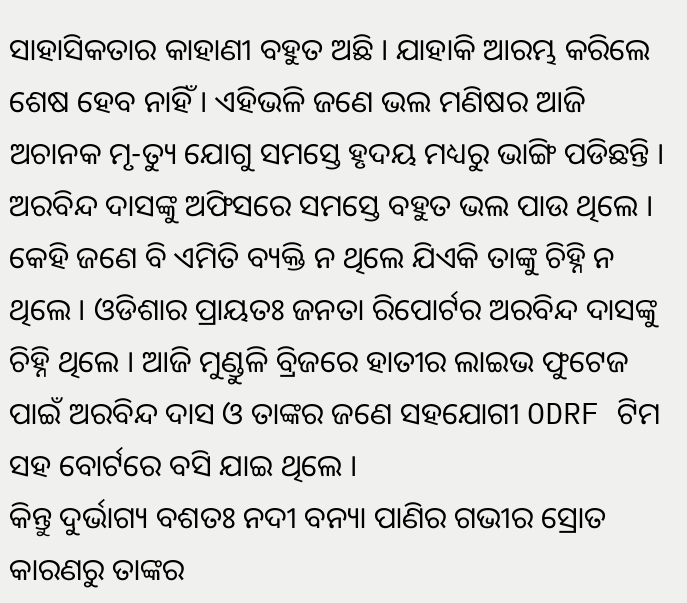ସାହାସିକତାର କାହାଣୀ ବହୁତ ଅଛି । ଯାହାକି ଆରମ୍ଭ କରିଲେ ଶେଷ ହେବ ନାହିଁ । ଏହିଭଳି ଜଣେ ଭଲ ମଣିଷର ଆଜି ଅଚାନକ ମୃ-ତ୍ୟୁ ଯୋଗୁ ସମସ୍ତେ ହୃଦୟ ମଧ୍ୟରୁ ଭାଙ୍ଗି ପଡିଛନ୍ତି । ଅରବିନ୍ଦ ଦାସଙ୍କୁ ଅଫିସରେ ସମସ୍ତେ ବହୁତ ଭଲ ପାଉ ଥିଲେ ।
କେହି ଜଣେ ବି ଏମିତି ବ୍ୟକ୍ତି ନ ଥିଲେ ଯିଏକି ତାଙ୍କୁ ଚିହ୍ନି ନ ଥିଲେ । ଓଡିଶାର ପ୍ରାୟତଃ ଜନତା ରିପୋର୍ଟର ଅରବିନ୍ଦ ଦାସଙ୍କୁ ଚିହ୍ନି ଥିଲେ । ଆଜି ମୁଣ୍ଡୁଳି ବ୍ରିଜରେ ହାତୀର ଲାଇଭ ଫୁଟେଜ ପାଇଁ ଅରବିନ୍ଦ ଦାସ ଓ ତାଙ୍କର ଜଣେ ସହଯୋଗୀ ODRF ଟିମ ସହ ବୋର୍ଟରେ ବସି ଯାଇ ଥିଲେ ।
କିନ୍ତୁ ଦୁର୍ଭାଗ୍ୟ ବଶତଃ ନଦୀ ବନ୍ୟା ପାଣିର ଗଭୀର ସ୍ରୋତ କାରଣରୁ ତାଙ୍କର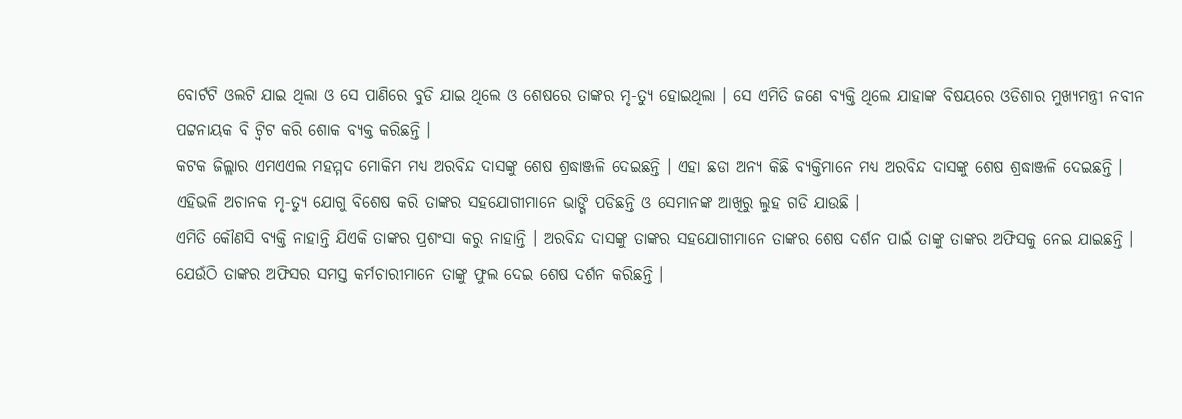ବୋର୍ଟଟି ଓଲଟି ଯାଇ ଥିଲା ଓ ସେ ପାଣିରେ ବୁଡି ଯାଇ ଥିଲେ ଓ ଶେଷରେ ତାଙ୍କର ମୃ-ତ୍ୟୁ ହୋଇଥିଲା । ସେ ଏମିତି ଜଣେ ବ୍ୟକ୍ତି ଥିଲେ ଯାହାଙ୍କ ବିଷୟରେ ଓଡିଶାର ମୁଖ୍ୟମନ୍ତ୍ରୀ ନବୀନ ପଟ୍ଟନାୟକ ବି ଟ୍ଵିଟ କରି ଶୋକ ବ୍ୟକ୍ତ କରିଛନ୍ତି ।
କଟକ ଜିଲ୍ଲାର ଏମଏଏଲ ମହମ୍ମଦ ମୋକିମ ମଧ୍ୟ ଅରବିନ୍ଦ ଦାସଙ୍କୁ ଶେଷ ଶ୍ରଦ୍ଧାଞ୍ଜଳି ଦେଇଛନ୍ତି । ଏହା ଛଡା ଅନ୍ୟ କିଛି ବ୍ୟକ୍ତିମାନେ ମଧ୍ୟ ଅରବିନ୍ଦ ଦାସଙ୍କୁ ଶେଷ ଶ୍ରଦ୍ଧାଞ୍ଜଳି ଦେଇଛନ୍ତି । ଏହିଭଳି ଅଚାନକ ମୃ-ତ୍ୟୁ ଯୋଗୁ ବିଶେଷ କରି ତାଙ୍କର ସହଯୋଗୀମାନେ ଭାଙ୍ଗି ପଡିଛନ୍ତି ଓ ସେମାନଙ୍କ ଆଖିରୁ ଲୁହ ଗଡି ଯାଉଛି ।
ଏମିତି କୌଣସି ବ୍ୟକ୍ତି ନାହାନ୍ତି ଯିଏକି ତାଙ୍କର ପ୍ରଶଂସା କରୁ ନାହାନ୍ତି । ଅରବିନ୍ଦ ଦାସଙ୍କୁ ତାଙ୍କର ସହଯୋଗୀମାନେ ତାଙ୍କର ଶେଷ ଦର୍ଶନ ପାଇଁ ତାଙ୍କୁ ତାଙ୍କର ଅଫିସକୁ ନେଇ ଯାଇଛନ୍ତି । ଯେଉଁଠି ତାଙ୍କର ଅଫିସର ସମସ୍ତ କର୍ମଚାରୀମାନେ ତାଙ୍କୁ ଫୁଲ ଦେଇ ଶେଷ ଦର୍ଶନ କରିଛନ୍ତି ।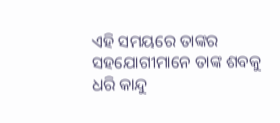ଏହି ସମୟରେ ତାଙ୍କର ସହଯୋଗୀମାନେ ତାଙ୍କ ଶବକୁ ଧରି କାନ୍ଦୁ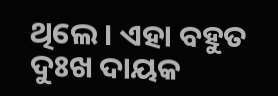ଥିଲେ । ଏହା ବହୁତ ଦୁଃଖ ଦାୟକ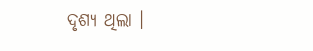ଦୃଶ୍ୟ ଥିଲା ।